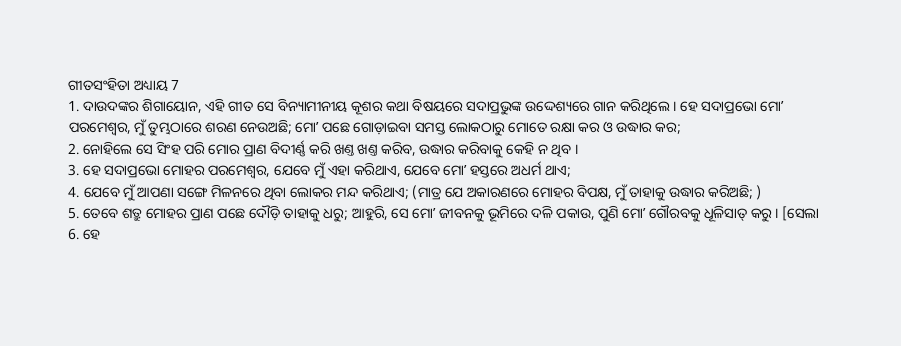ଗୀତସଂହିତା ଅଧ୍ୟାୟ 7
1. ଦାଉଦଙ୍କର ଶିଗାୟୋନ, ଏହି ଗୀତ ସେ ବିନ୍ୟାମୀନୀୟ କୂଶର କଥା ବିଷୟରେ ସଦାପ୍ରଭୁଙ୍କ ଉଦ୍ଦେଶ୍ୟରେ ଗାନ କରିଥିଲେ । ହେ ସଦାପ୍ରଭୋ ମୋʼ ପରମେଶ୍ଵର, ମୁଁ ତୁମ୍ଭଠାରେ ଶରଣ ନେଉଅଛି; ମୋʼ ପଛେ ଗୋଡ଼ାଇବା ସମସ୍ତ ଲୋକଠାରୁ ମୋତେ ରକ୍ଷା କର ଓ ଉଦ୍ଧାର କର;
2. ନୋହିଲେ ସେ ସିଂହ ପରି ମୋର ପ୍ରାଣ ବିଦୀର୍ଣ୍ଣ କରି ଖଣ୍ତ ଖଣ୍ତ କରିବ, ଉଦ୍ଧାର କରିବାକୁ କେହି ନ ଥିବ ।
3. ହେ ସଦାପ୍ରଭୋ ମୋହର ପରମେଶ୍ଵର, ଯେବେ ମୁଁ ଏହା କରିଥାଏ, ଯେବେ ମୋʼ ହସ୍ତରେ ଅଧର୍ମ ଥାଏ;
4. ଯେବେ ମୁଁ ଆପଣା ସଙ୍ଗେ ମିଳନରେ ଥିବା ଲୋକର ମନ୍ଦ କରିଥାଏ; (ମାତ୍ର ଯେ ଅକାରଣରେ ମୋହର ବିପକ୍ଷ, ମୁଁ ତାହାକୁ ଉଦ୍ଧାର କରିଅଛି; )
5. ତେବେ ଶତ୍ରୁ ମୋହର ପ୍ରାଣ ପଛେ ଦୌଡ଼ି ତାହାକୁ ଧରୁ; ଆହୁରି, ସେ ମୋʼ ଜୀବନକୁ ଭୂମିରେ ଦଳି ପକାଉ, ପୁଣି ମୋʼ ଗୌରବକୁ ଧୂଳିସାତ୍ କରୁ । [ସେଲା
6. ହେ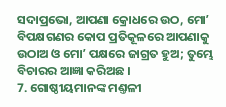ସଦାପ୍ରଭୋ, ଆପଣା କ୍ରୋଧରେ ଉଠ, ମୋʼ ବିପକ୍ଷଗଣର କୋପ ପ୍ରତିକୂଳରେ ଆପଣାକୁ ଉଠାଅ ଓ ମୋʼ ପକ୍ଷରେ ଜାଗ୍ରତ ହୁଅ; ତୁମ୍ଭେ ବିଚାରର ଆଜ୍ଞା କରିଅଛ ।
7. ଗୋଷ୍ଠୀୟମାନଙ୍କ ମଣ୍ତଳୀ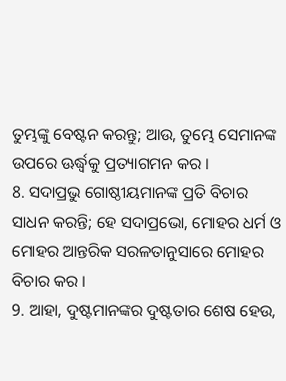ତୁମ୍ଭଙ୍କୁ ବେଷ୍ଟନ କରନ୍ତୁ; ଆଉ, ତୁମ୍ଭେ ସେମାନଙ୍କ ଉପରେ ଊର୍ଦ୍ଧ୍ଵକୁ ପ୍ରତ୍ୟାଗମନ କର ।
8. ସଦାପ୍ରଭୁ ଗୋଷ୍ଠୀୟମାନଙ୍କ ପ୍ରତି ବିଚାର ସାଧନ କରନ୍ତି; ହେ ସଦାପ୍ରଭୋ, ମୋହର ଧର୍ମ ଓ ମୋହର ଆନ୍ତରିକ ସରଳତାନୁସାରେ ମୋହର ବିଚାର କର ।
9. ଆହା, ଦୁଷ୍ଟମାନଙ୍କର ଦୁଷ୍ଟତାର ଶେଷ ହେଉ,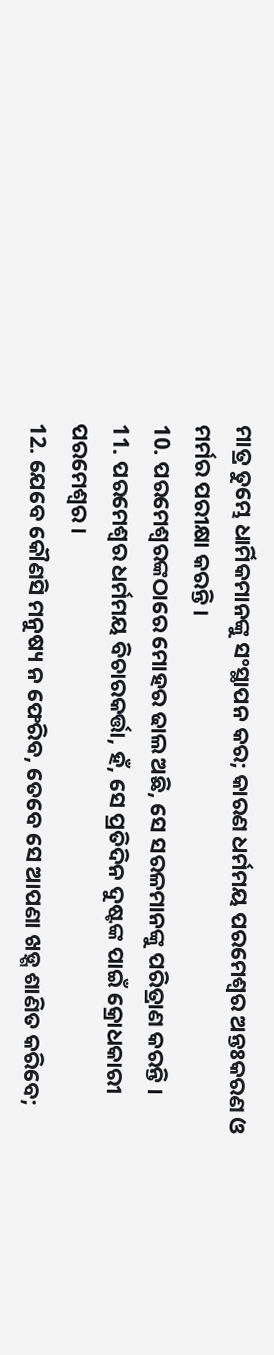ମାତ୍ର ତୁମ୍ଭେ ଧାର୍ମିକମାନଙ୍କୁ ସଂସ୍ଥାପନ କର; କାରଣ ଧର୍ମମୟ ପରମେଶ୍ଵର ଅନ୍ତଃକରଣ ଓ ମର୍ମର ପରୀକ୍ଷା କରନ୍ତି ।
10. ପରମେଶ୍ଵରଙ୍କଠାରେ ମୋହର ଢାଲ ଅଛି, ସେ ସରଳମାନଙ୍କୁ ପରିତ୍ରାଣ କରନ୍ତି ।
11. ପରମେଶ୍ଵର ଧର୍ମମୟ ବିଚାରକର୍ତ୍ତା, ହଁ, ସେ ପ୍ରତିଦିନ ଦୁଷ୍ଟଙ୍କ ପାଇଁ କ୍ରୋଧକାରୀ ପରମେଶ୍ଵର ।
12. ଯେବେ କୌଣସି ମନୁଷ୍ୟ ନ ଫେରିବ, ତେବେ ସେ ଆପଣା ଖଡ଼୍ଗ ଶାଣିତ କରିବେ;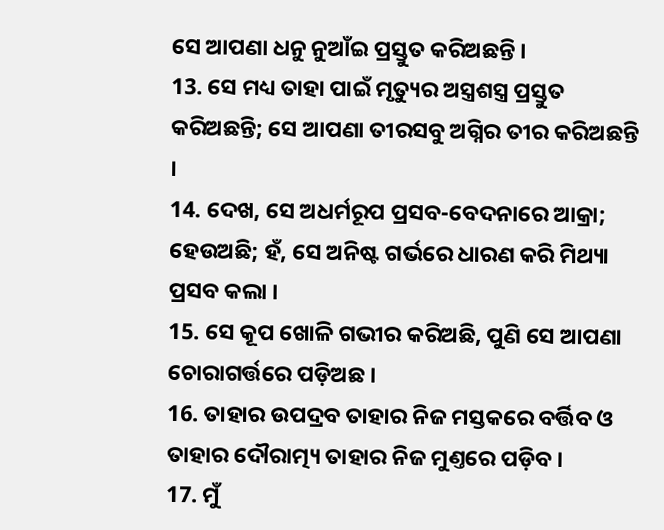ସେ ଆପଣା ଧନୁ ନୁଆଁଇ ପ୍ରସ୍ତୁତ କରିଅଛନ୍ତି ।
13. ସେ ମଧ୍ୟ ତାହା ପାଇଁ ମୃତ୍ୟୁର ଅସ୍ତ୍ରଶସ୍ତ୍ର ପ୍ରସ୍ତୁତ କରିଅଛନ୍ତି; ସେ ଆପଣା ତୀରସବୁ ଅଗ୍ନିର ତୀର କରିଅଛନ୍ତି ।
14. ଦେଖ, ସେ ଅଧର୍ମରୂପ ପ୍ରସବ-ବେଦନାରେ ଆକ୍ରା; ହେଉଅଛି; ହଁ, ସେ ଅନିଷ୍ଟ ଗର୍ଭରେ ଧାରଣ କରି ମିଥ୍ୟା ପ୍ରସବ କଲା ।
15. ସେ କୂପ ଖୋଳି ଗଭୀର କରିଅଛି, ପୁଣି ସେ ଆପଣା ଚୋରାଗର୍ତ୍ତରେ ପଡ଼ିଅଛ ।
16. ତାହାର ଉପଦ୍ରବ ତାହାର ନିଜ ମସ୍ତକରେ ବର୍ତ୍ତିବ ଓ ତାହାର ଦୌରାତ୍ମ୍ୟ ତାହାର ନିଜ ମୁଣ୍ତରେ ପଡ଼ିବ ।
17. ମୁଁ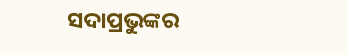ସଦାପ୍ରଭୁଙ୍କର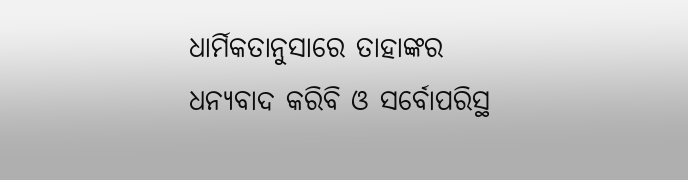ଧାର୍ମିକତାନୁସାରେ ତାହାଙ୍କର ଧନ୍ୟବାଦ କରିବି ଓ ସର୍ବୋପରିସ୍ଥ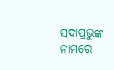ସଦାପ୍ରଭୁଙ୍କ ନାମରେ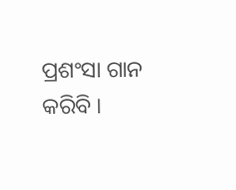ପ୍ରଶଂସା ଗାନ କରିବି ।